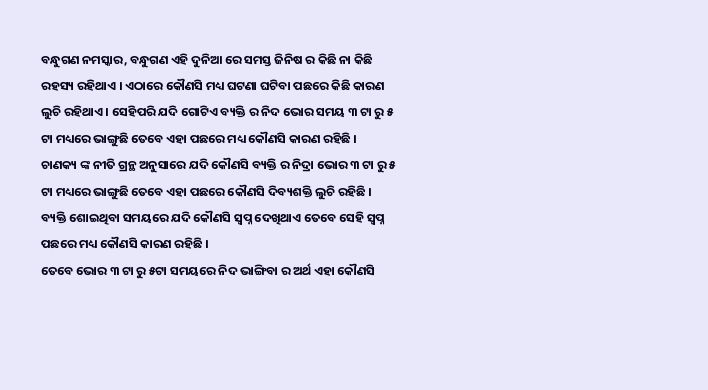ବନ୍ଧୁଗଣ ନମସ୍କାର, ବନ୍ଧୁଗଣ ଏହି ଦୁନିଆ ରେ ସମସ୍ତ ଜିନିଷ ର କିଛି ନା କିଛି ରହସ୍ୟ ରହିଥାଏ । ଏଠାରେ କୌଣସି ମଧ୍ୟ ଘଟଣା ଘଟିବା ପଛରେ କିଛି କାରଣ ଲୁଚି ରହିଥାଏ । ସେହିପରି ଯଦି ଗୋଟିଏ ବ୍ୟକ୍ତି ର ନିଦ ଭୋର ସମୟ ୩ ଟା ରୁ ୫ ଟା ମଧ୍ୟରେ ଭାଙ୍ଗୁଛି ତେବେ ଏହା ପଛରେ ମଧ୍ୟ କୌଣସି କାରଣ ରହିଛି ।
ଚାଣକ୍ୟ ଙ୍କ ନୀତି ଗ୍ରନ୍ଥ ଅନୁସାରେ ଯଦି କୌଣସି ବ୍ୟକ୍ତି ର ନିଦ୍ରା ଭୋର ୩ ଟା ରୁ ୫ ଟା ମଧ୍ୟରେ ଭାଙ୍ଗୁଛି ତେବେ ଏହା ପଛରେ କୌଣସି ଦିବ୍ୟଶକ୍ତି ଲୁଚି ରହିଛି । ବ୍ୟକ୍ତି ଶୋଇଥିବା ସମୟରେ ଯଦି କୌଣସି ସ୍ୱପ୍ନ ଦେଖିଥାଏ ତେବେ ସେହି ସ୍ୱପ୍ନ ପଛରେ ମଧ୍ୟ କୌଣସି କାରଣ ରହିଛି ।
ତେବେ ଭୋର ୩ ଟା ରୁ ୫ଟା ସମୟରେ ନିଦ ଭାଙ୍ଗିବା ର ଅର୍ଥ ଏହା କୌଣସି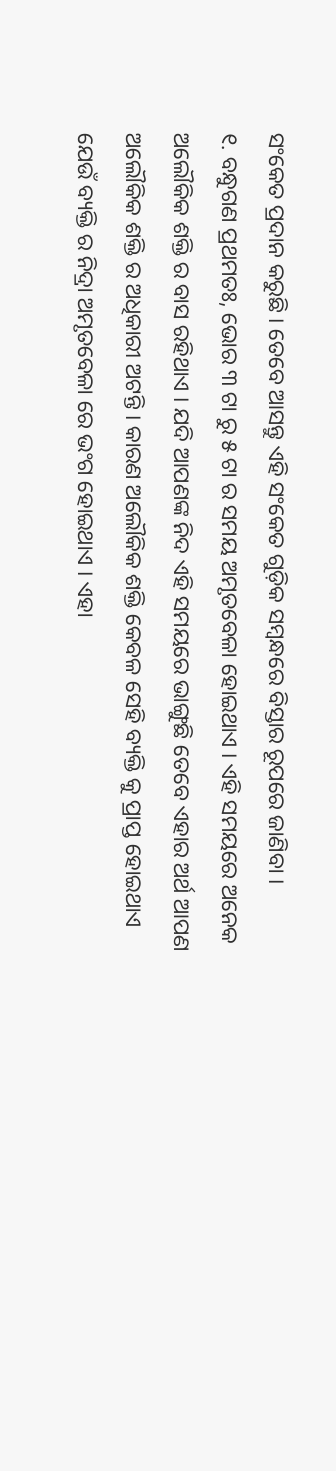ସଂକେତ ପ୍ରଦାନ କରୁଛି । ତେବେ ଆସନ୍ତୁ ଏହି ସଂକେତ ଗୁଡ଼ିକ ସମ୍ବନ୍ଧରେ ବିସ୍ତାର ରୂପରେ ଜାଣିବା ।
୧. ବନ୍ଧୁଗଣ ପ୍ରଥମତଃ, ଭୋର ୩ ଟା ରୁ ୫ ଟା ର ସମୟ ଅମୃତବେଳା ହୋଇଥାଏ । ଏହି ସମୟରେ ଅନେକ ଅଲୌକିକ ଶକ୍ତି ର ବାସ ରହିଥାଏ । ଯଦି ଆପଣଙ୍କ ନିଦ ଏହି ସମୟରେ ଭାଙ୍ଗୁଛି ତେବେ ଏହାର ଅର୍ଥ ଆପଣ ଅଲୌକିକ ଶକ୍ତି ର ଅଧିକାରୀ ଅଟନ୍ତି । କାରଣ ଅଲୌକିକ ଶକ୍ତି କେବଳ ସେହି ବ୍ୟକ୍ତି କୁ ପ୍ରାପ୍ତ ହୋଇଥାଏ ଯେଉଁ ବ୍ୟକ୍ତି ର ନିଦ୍ରା ଅମୃତବେଳା ରେ ଭଂଗ ହୋଇଥାଏ । ଏହା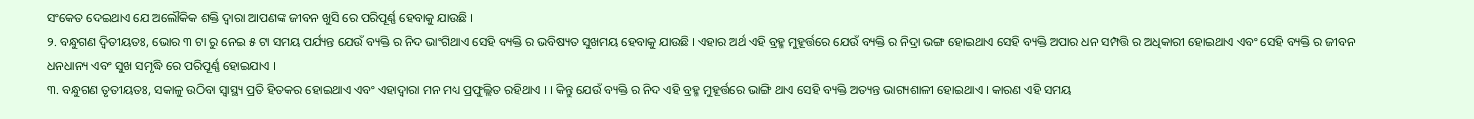ସଂକେତ ଦେଇଥାଏ ଯେ ଅଲୌକିକ ଶକ୍ତି ଦ୍ବାରା ଆପଣଙ୍କ ଜୀବନ ଖୁସି ରେ ପରିପୂର୍ଣ୍ଣ ହେବାକୁ ଯାଉଛି ।
୨. ବନ୍ଧୁଗଣ ଦ୍ବିତୀୟତଃ, ଭୋର ୩ ଟା ରୁ ନେଇ ୫ ଟା ସମୟ ପର୍ଯ୍ୟନ୍ତ ଯେଉଁ ବ୍ୟକ୍ତି ର ନିଦ ଭାଂଗିଥାଏ ସେହି ବ୍ୟକ୍ତି ର ଭବିଷ୍ୟତ ସୁଖମୟ ହେବାକୁ ଯାଉଛି । ଏହାର ଅର୍ଥ ଏହି ବ୍ରହ୍ମ ମୁହୂର୍ତ୍ତରେ ଯେଉଁ ବ୍ୟକ୍ତି ର ନିଦ୍ରା ଭଙ୍ଗ ହୋଇଥାଏ ସେହି ବ୍ୟକ୍ତି ଅପାର ଧନ ସମ୍ପତ୍ତି ର ଅଧିକାରୀ ହୋଇଥାଏ ଏବଂ ସେହି ବ୍ୟକ୍ତି ର ଜୀବନ ଧନଧାନ୍ୟ ଏବଂ ସୁଖ ସମୃଦ୍ଧି ରେ ପରିପୂର୍ଣ୍ଣ ହୋଇଯାଏ ।
୩. ବନ୍ଧୁଗଣ ତୃତୀୟତଃ, ସକାଳୁ ଉଠିବା ସ୍ୱାସ୍ଥ୍ୟ ପ୍ରତି ହିତକର ହୋଇଥାଏ ଏବଂ ଏହାଦ୍ବାରା ମନ ମଧ୍ୟ ପ୍ରଫୁଲ୍ଲିତ ରହିଥାଏ । । କିନ୍ତୁ ଯେଉଁ ବ୍ୟକ୍ତି ର ନିଦ ଏହି ବ୍ରହ୍ମ ମୁହୂର୍ତ୍ତରେ ଭାଙ୍ଗି ଥାଏ ସେହି ବ୍ୟକ୍ତି ଅତ୍ୟନ୍ତ ଭାଗ୍ୟଶାଳୀ ହୋଇଥାଏ । କାରଣ ଏହି ସମୟ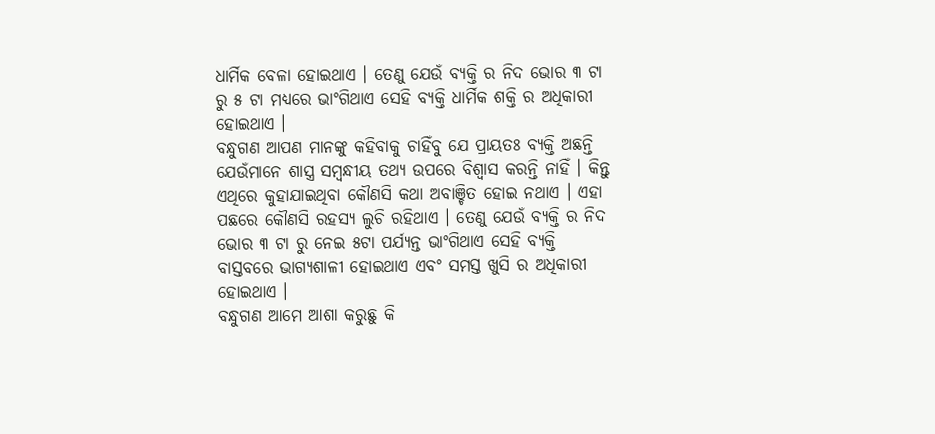ଧାର୍ମିକ ବେଳା ହୋଇଥାଏ । ତେଣୁ ଯେଉଁ ବ୍ୟକ୍ତି ର ନିଦ ଭୋର ୩ ଟା ରୁ ୫ ଟା ମଧ୍ୟରେ ଭାଂଗିଥାଏ ସେହି ବ୍ୟକ୍ତି ଧାର୍ମିକ ଶକ୍ତି ର ଅଧିକାରୀ ହୋଇଥାଏ ।
ବନ୍ଧୁଗଣ ଆପଣ ମାନଙ୍କୁ କହିବାକୁ ଚାହିଁବୁ ଯେ ପ୍ରାୟତଃ ବ୍ୟକ୍ତି ଅଛନ୍ତି ଯେଉଁମାନେ ଶାସ୍ତ୍ର ସମ୍ବନ୍ଧୀୟ ତଥ୍ୟ ଉପରେ ବିଶ୍ୱାସ କରନ୍ତି ନାହିଁ । କିନ୍ତୁ ଏଥିରେ କୁହାଯାଇଥିବା କୌଣସି କଥା ଅବାଞ୍ଚିତ ହୋଇ ନଥାଏ । ଏହା ପଛରେ କୌଣସି ରହସ୍ୟ ଲୁଚି ରହିଥାଏ । ତେଣୁ ଯେଉଁ ବ୍ୟକ୍ତି ର ନିଦ ଭୋର ୩ ଟା ରୁ ନେଇ ୫ଟା ପର୍ଯ୍ୟନ୍ତ ଭାଂଗିଥାଏ ସେହି ବ୍ୟକ୍ତି ବାସ୍ତବରେ ଭାଗ୍ୟଶାଳୀ ହୋଇଥାଏ ଏବଂ ସମସ୍ତ ଖୁସି ର ଅଧିକାରୀ ହୋଇଥାଏ ।
ବନ୍ଧୁଗଣ ଆମେ ଆଶା କରୁଛୁ କି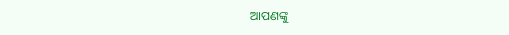ଆପଣଙ୍କୁ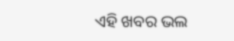ଏହି ଖବର ଭଲ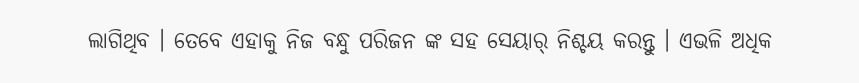ଲାଗିଥିବ । ତେବେ ଏହାକୁ ନିଜ ବନ୍ଧୁ ପରିଜନ ଙ୍କ ସହ ସେୟାର୍ ନିଶ୍ଚୟ କରନ୍ତୁ । ଏଭଳି ଅଧିକ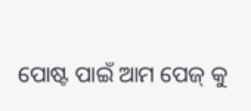ପୋଷ୍ଟ ପାଇଁ ଆମ ପେଜ୍ କୁ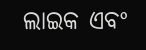ଲାଇକ ଏବଂ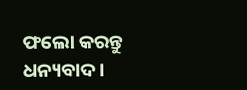ଫଲୋ କରନ୍ତୁ ଧନ୍ୟବାଦ ।